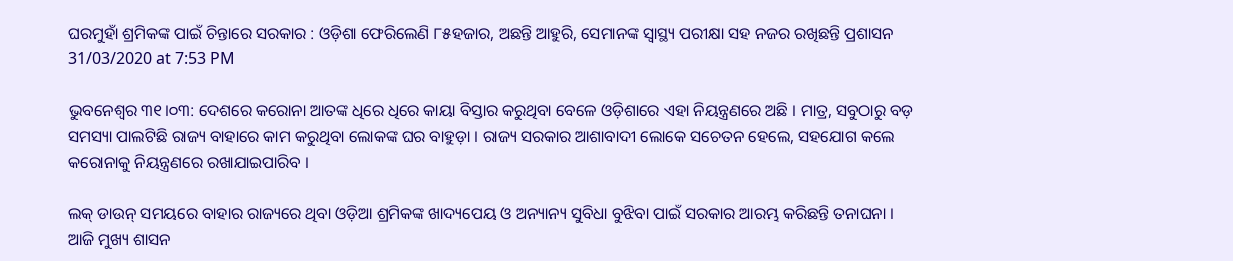ଘରମୁହାଁ ଶ୍ରମିକଙ୍କ ପାଇଁ ଚିନ୍ତାରେ ସରକାର : ଓଡ଼ିଶା ଫେରିଲେଣି ୮୫ହଜାର, ଅଛନ୍ତି ଆହୁରି, ସେମାନଙ୍କ ସ୍ୱାସ୍ଥ୍ୟ ପରୀକ୍ଷା ସହ ନଜର ରଖିଛନ୍ତି ପ୍ରଶାସନ
31/03/2020 at 7:53 PM

ଭୁବନେଶ୍ୱର ୩୧।୦୩: ଦେଶରେ କରୋନା ଆତଙ୍କ ଧିରେ ଧିରେ କାୟା ବିସ୍ତାର କରୁଥିବା ବେଳେ ଓଡ଼ିଶାରେ ଏହା ନିୟନ୍ତ୍ରଣରେ ଅଛି । ମାତ୍ର, ସବୁଠାରୁ ବଡ଼ ସମସ୍ୟା ପାଲଟିଛି ରାଜ୍ୟ ବାହାରେ କାମ କରୁଥିବା ଲୋକଙ୍କ ଘର ବାହୁଡ଼ା । ରାଜ୍ୟ ସରକାର ଆଶାବାଦୀ ଲୋକେ ସଚେତନ ହେଲେ, ସହଯୋଗ କଲେ କରୋନାକୁ ନିୟନ୍ତ୍ରଣରେ ରଖାଯାଇପାରିବ ।

ଲକ୍ ଡାଉନ୍ ସମୟରେ ବାହାର ରାଜ୍ୟରେ ଥିବା ଓଡ଼ିଆ ଶ୍ରମିକଙ୍କ ଖାଦ୍ୟପେୟ ଓ ଅନ୍ୟାନ୍ୟ ସୁବିଧା ବୁଝିବା ପାଇଁ ସରକାର ଆରମ୍ଭ କରିଛନ୍ତି ତନାଘନା । ଆଜି ମୁଖ୍ୟ ଶାସନ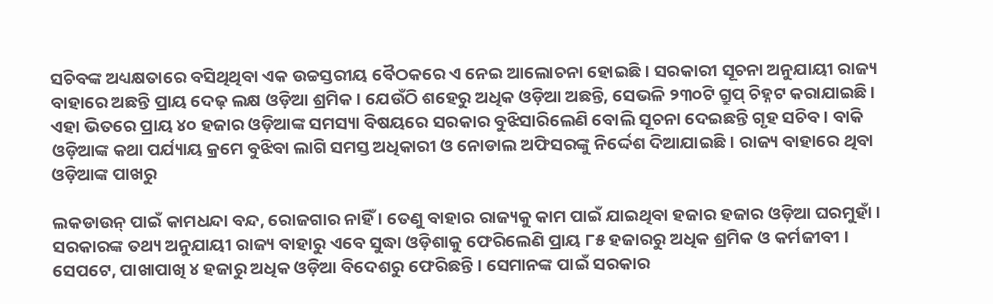ସଚିବଙ୍କ ଅଧ୍ୟକ୍ଷତାରେ ବସିଥିଥିବା ଏକ ଉଚ୍ଚସ୍ତରୀୟ ବୈଠକରେ ଏ ନେଇ ଆଲୋଚନା ହୋଇଛି । ସରକାରୀ ସୂଚନା ଅନୁଯାୟୀ ରାଜ୍ୟ ବାହାରେ ଅଛନ୍ତି ପ୍ରାୟ ଦେଢ଼ ଲକ୍ଷ ଓଡ଼ିଆ ଶ୍ରମିକ । ଯେଉଁଠି ଶହେରୁ ଅଧିକ ଓଡ଼ିଆ ଅଛନ୍ତି, ସେଭଳି ୨୩୦ଟି ଗ୍ରୁପ୍ ଚିହ୍ନଟ କରାଯାଇଛି । ଏହା ଭିତରେ ପ୍ରାୟ ୪୦ ହଜାର ଓଡ଼ିଆଙ୍କ ସମସ୍ୟା ବିଷୟରେ ସରକାର ବୁଝିସାରିଲେଣି ବୋଲି ସୂଚନା ଦେଇଛନ୍ତି ଗୃହ ସଚିବ । ବାକି ଓଡ଼ିଆଙ୍କ କଥା ପର୍ଯ୍ୟାୟ କ୍ରମେ ବୁଝିବା ଲାଗି ସମସ୍ତ ଅଧିକାରୀ ଓ ନୋଡାଲ ଅଫିସରଙ୍କୁ ନିର୍ଦ୍ଦେଶ ଦିଆଯାଇଛି। ରାଜ୍ୟ ବାହାରେ ଥିବା ଓଡ଼ିଆଙ୍କ ପାଖରୁ

ଲକଡାଉନ୍ ପାଇଁ କାମଧନ୍ଦା ବନ୍ଦ, ରୋଜଗାର ନାହିଁ । ତେଣୁ ବାହାର ରାଜ୍ୟକୁ କାମ ପାଇଁ ଯାଇଥିବା ହଜାର ହଜାର ଓଡ଼ିଆ ଘରମୁହାଁ । ସରକାରଙ୍କ ତଥ୍ୟ ଅନୁଯାୟୀ ରାଜ୍ୟ ବାହାରୁ ଏବେ ସୁଦ୍ଧା ଓଡ଼ିଶାକୁ ଫେରିଲେଣି ପ୍ରାୟ ୮୫ ହଜାରରୁ ଅଧିକ ଶ୍ରମିକ ଓ କର୍ମଜୀବୀ । ସେପଟେ, ପାଖାପାଖି ୪ ହଜାରୁ ଅଧିକ ଓଡ଼ିଆ ବିଦେଶରୁ ଫେରିଛନ୍ତି । ସେମାନଙ୍କ ପାଇଁ ସରକାର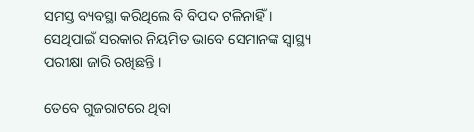ସମସ୍ତ ବ୍ୟବସ୍ଥା କରିଥିଲେ ବି ବିପଦ ଟଳିନାହିଁ । ସେଥିପାଇଁ ସରକାର ନିୟମିତ ଭାବେ ସେମାନଙ୍କ ସ୍ବାସ୍ଥ୍ୟ ପରୀକ୍ଷା ଜାରି ରଖିଛନ୍ତି ।

ତେବେ ଗୁଜରାଟରେ ଥିବା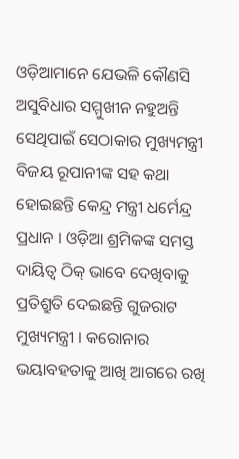ଓଡ଼ିଆମାନେ ଯେଭଳି କୌଣସି ଅସୁବିଧାର ସମ୍ମୁଖୀନ ନହୁଅନ୍ତି ସେଥିପାଇଁ ସେଠାକାର ମୁଖ୍ୟମନ୍ତ୍ରୀ ବିଜୟ ରୂପାନୀଙ୍କ ସହ କଥା ହୋଇଛନ୍ତି କେନ୍ଦ୍ର ମନ୍ତ୍ରୀ ଧର୍ମେନ୍ଦ୍ର ପ୍ରଧାନ । ଓଡ଼ିଆ ଶ୍ରମିକଙ୍କ ସମସ୍ତ ଦାୟିତ୍ବ ଠିକ୍ ଭାବେ ଦେଖିବାକୁ ପ୍ରତିଶ୍ରୁତି ଦେଇଛନ୍ତି ଗୁଜରାଟ ମୁଖ୍ୟମନ୍ତ୍ରୀ । କରୋନାର ଭୟାବହତାକୁ ଆଖି ଆଗରେ ରଖି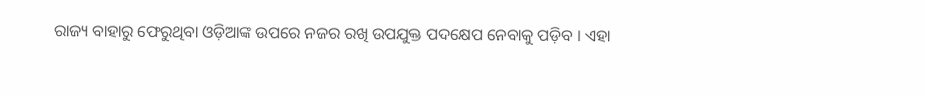ରାଜ୍ୟ ବାହାରୁ ଫେରୁଥିବା ଓଡ଼ିଆଙ୍କ ଉପରେ ନଜର ରଖି ଉପଯୁକ୍ତ ପଦକ୍ଷେପ ନେବାକୁ ପଡ଼ିବ । ଏହା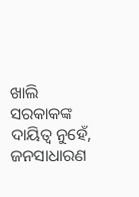ଖାଲି ସରକାକଙ୍କ ଦାୟିତ୍ବ ନୁହେଁ, ଜନସାଧାରଣ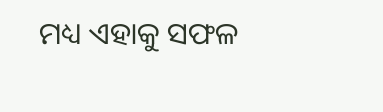ମଧ୍ୟ ଏହାକୁ ସଫଳ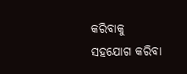କରିବାକୁ ସହଯୋଗ କରିବା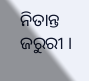ନିତାନ୍ତ ଜରୁରୀ ।